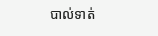បាល់ទាត់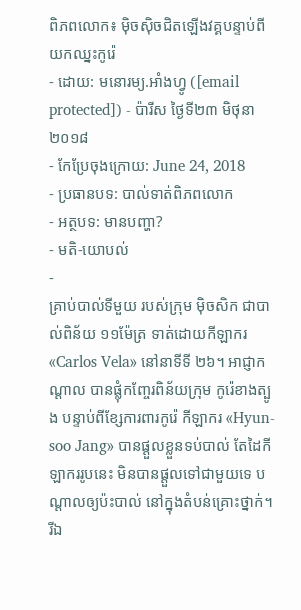ពិភពលោក៖ ម៉ិចស៊ិចជិតឡើងវគ្គបន្ទាប់ពីយកឈ្នះកូរ៉េ
- ដោយ: មនោរម្យ.អាំងហ្វូ ([email protected]) - ប៉ារីស ថ្ងៃទី២៣ មិថុនា ២០១៨
- កែប្រែចុងក្រោយ: June 24, 2018
- ប្រធានបទ: បាល់ទាត់ពិភពលោក
- អត្ថបទ: មានបញ្ហា?
- មតិ-យោបល់
-
គ្រាប់បាល់ទីមួយ របស់ក្រុម ម៉ិចសិក ជាបាល់ពិន័យ ១១ម៉ែត្រ ទាត់ដោយកីឡាករ «Carlos Vela» នៅនាទីទី ២៦។ អាជ្ញាកណ្ដាល បានផ្លុំកញ្ចែរពិន័យក្រុម កូរ៉េខាងត្បូង បន្ទាប់ពីខ្សែការពារកូរ៉េ កីឡាករ «Hyun-soo Jang» បានផ្ដួលខ្លួនទប់បាល់ តែដៃកីឡាកររូបនេះ មិនបានផ្ដួលទៅជាមួយទេ បណ្ដាលឲ្យប៉ះបាល់ នៅក្នុងតំបន់គ្រោះថ្នាក់។
រីឯ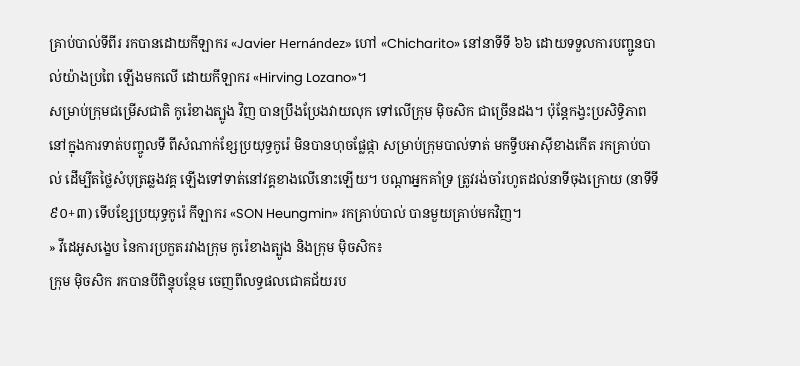គ្រាប់បាល់ទីពីរ រកបានដោយកីឡាករ «Javier Hernández» ហៅ «Chicharito» នៅនាទីទី ៦៦ ដោយទទួលការបញ្ជូនបាល់យ៉ាងប្រពៃ ឡើងមកលើ ដោយកីឡាករ «Hirving Lozano»។
សម្រាប់ក្រុមជម្រើសជាតិ កូរ៉េខាងត្បូង វិញ បានប្រឹងប្រែងវាយលុក ទៅលើក្រុម ម៉ិចសិក ជាច្រើនដង។ ប៉ុន្តែកង្វះប្រសិទ្ធិភាព នៅក្នុងការទាត់បញ្ចូលទី ពីសំណាក់ខ្សែប្រយុទ្ធកូរ៉េ មិនបានហុចផ្លែផ្កា សម្រាប់ក្រុមបាល់ទាត់ មកទ្វីបអាស៊ីខាងកើត រកគ្រាប់បាល់ ដើម្បីតថ្លៃសំបុត្រឆ្លងវគ្គ ឡើងទៅទាត់នៅវគ្គខាងលើនោះឡើយ។ បណ្ដាអ្នកគាំទ្រ ត្រូវរង់ចាំរហូតដល់នាទីចុងក្រោយ (នាទីទី ៩០+៣) ទើបខ្សែប្រយុទ្ធកូរ៉េ កីឡាករ «SON Heungmin» រកគ្រាប់បាល់ បានមួយគ្រាប់មកវិញ។
» វីដេអូសង្ខេប នៃការប្រកួតរវាងក្រុម កូរ៉េខាងត្បូង និងក្រុម ម៉ិចសិក៖
ក្រុម ម៉ិចសិក រកបានបីពិន្ទុបន្ថែម ចេញពីលទ្ធផលជោគជ័យរប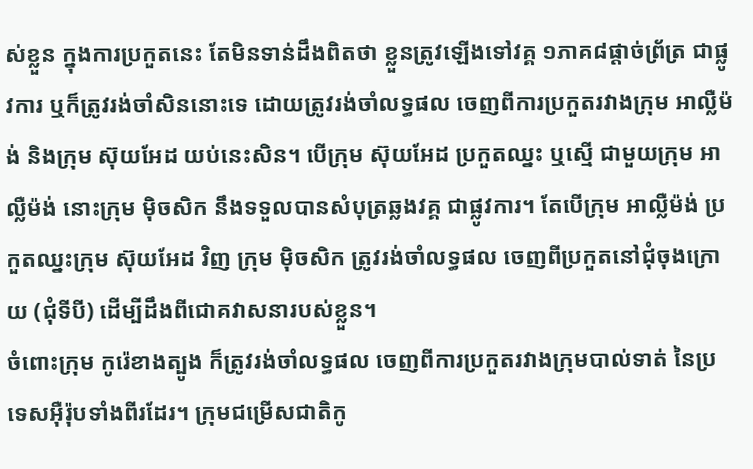ស់ខ្លួន ក្នុងការប្រកួតនេះ តែមិនទាន់ដឹងពិតថា ខ្លួនត្រូវឡើងទៅវគ្គ ១ភាគ៨ផ្ដាច់ព្រ័ត្រ ជាផ្លូវការ ឬក៏ត្រូវរង់ចាំសិននោះទេ ដោយត្រូវរង់ចាំលទ្ធផល ចេញពីការប្រកួតរវាងក្រុម អាល្លឺម៉ង់ និងក្រុម ស៊ុយអែដ យប់នេះសិន។ បើក្រុម ស៊ុយអែដ ប្រកួតឈ្នះ ឬស្មើ ជាមួយក្រុម អាល្លឺម៉ង់ នោះក្រុម ម៉ិចសិក នឹងទទួលបានសំបុត្រឆ្លងវគ្គ ជាផ្លូវការ។ តែបើក្រុម អាល្លឺម៉ង់ ប្រកួតឈ្នះក្រុម ស៊ុយអែដ វិញ ក្រុម ម៉ិចសិក ត្រូវរង់ចាំលទ្ធផល ចេញពីប្រកួតនៅជុំចុងក្រោយ (ជុំទីបី) ដើម្បីដឹងពីជោគវាសនារបស់ខ្លួន។
ចំពោះក្រុម កូរ៉េខាងត្បូង ក៏ត្រូវរង់ចាំលទ្ធផល ចេញពីការប្រកួតរវាងក្រុមបាល់ទាត់ នៃប្រទេសអ៊ឺរ៉ុបទាំងពីរដែរ។ ក្រុមជម្រើសជាតិកូ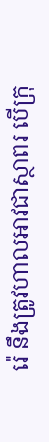រ៉េ នឹងត្រូវហាលអាវជាស្ថាពរ បើក្រុ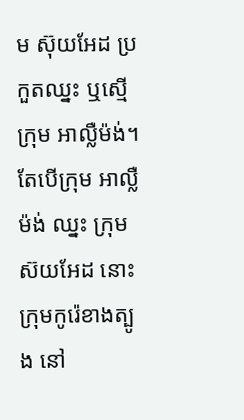ម ស៊ុយអែដ ប្រកួតឈ្នះ ឬស្មើ ក្រុម អាល្លឺម៉ង់។ តែបើក្រុម អាល្លឺម៉ង់ ឈ្នះ ក្រុម ស៊យអែដ នោះ ក្រុមកូរ៉េខាងត្បូង នៅ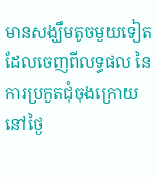មានសង្ឃឹមតូចមួយទៀត ដែលចេញពីលទ្ធផល នៃការប្រកួតជុំចុងក្រោយ នៅថ្ងៃ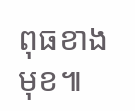ពុធខាងមុខ៕